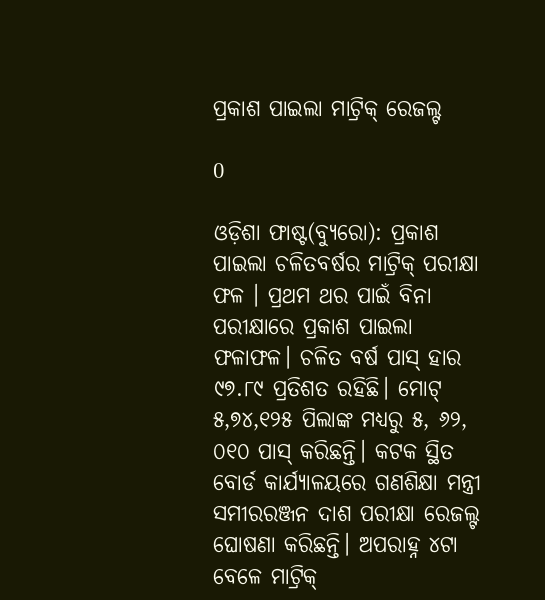ପ୍ରକାଶ ପାଇଲା ମାଟ୍ରିକ୍‌ ରେଜଲ୍ଟ

0

ଓଡ଼ିଶା ଫାଷ୍ଟ(ବ୍ୟୁରୋ): ପ୍ରକାଶ ପାଇଲା ଚଳିତବର୍ଷର ମାଟ୍ରିକ୍‌ ପରୀକ୍ଷା ଫଳ । ପ୍ରଥମ ଥର ପାଇଁ ବିନା ପରୀକ୍ଷାରେ ପ୍ରକାଶ ପାଇଲା ଫଳାଫଳ। ଚଳିତ ବର୍ଷ ପାସ୍ ହାର ୯୭.୮୯ ପ୍ରତିଶତ ରହିଛି। ମୋଟ୍ ୫,୭୪,୧୨୫ ପିଲାଙ୍କ ମଧ୍ୟରୁ ୫, ୬୨, ୦୧୦ ପାସ୍ କରିଛନ୍ତି। କଟକ ସ୍ଥିତ ବୋର୍ଡ କାର୍ଯ୍ୟାଳୟରେ ଗଣଶିକ୍ଷା ମନ୍ତ୍ରୀ ସମୀରରଞ୍ଜନ ଦାଶ ପରୀକ୍ଷା ରେଜଲ୍ଟ ଘୋଷଣା କରିଛନ୍ତି। ଅପରାହ୍ନ ୪ଟା ବେଳେ ମାଟ୍ରିକ୍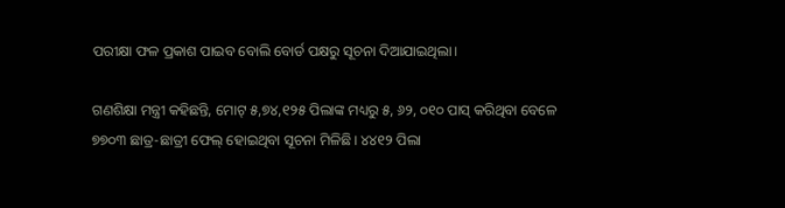ପରୀକ୍ଷା ଫଳ ପ୍ରକାଶ ପାଇବ ବୋଲି ବୋର୍ଡ ପକ୍ଷରୁ ସୂଚନା ଦିଆଯାଇଥିଲା।

ଗଣଶିକ୍ଷା ମନ୍ତ୍ରୀ କହିଛନ୍ତି, ମୋଟ୍ ୫,୭୪,୧୨୫ ପିଲାଙ୍କ ମଧ୍ୟରୁ ୫, ୬୨, ୦୧୦ ପାସ୍ କରିଥିବା ବେଳେ ୭୭୦୩ ଛାତ୍ର-ଛାତ୍ରୀ ଫେଲ୍ ହୋଇଥିବା ସୂଚନା ମିଳିଛି। ୪୪୧୨ ପିଲା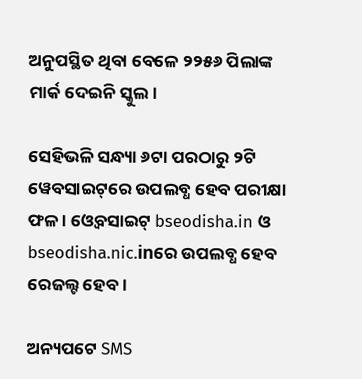ଅନୁପସ୍ଥିତ ଥିବା ବେଳେ ୨୨୫୬ ପିଲାଙ୍କ ମାର୍କ ଦେଇନି ସ୍କୁଲ।

ସେହିଭଳି ସନ୍ଧ୍ୟା ୬ଟା ପରଠାରୁ ୨ଟି ୱେବସାଇଟ୍‌ରେ ଉପଲବ୍ଧ ହେବ ପରୀକ୍ଷା ଫଳ । ଓ୍ଵେବସାଇଟ୍ bseodisha.in ଓ bseodisha.nic.inରେ ଉପଲବ୍ଧ ହେବ ରେଜଲ୍ଟ ହେବ ।

ଅନ୍ୟପଟେ SMS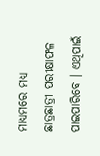ମାଧ୍ୟମରେ ମଧ୍ୟ ଛାତ୍ରଛାତ୍ରୀ ପରୀକ୍ଷାଫଳ ପାଇପାରିବେ । ଏଥିପାଇଁ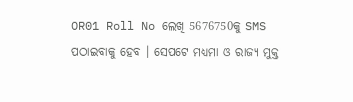OR01 Roll No ଲେଖି 5676750କୁ SMS ପଠାଇବାକୁ ହେବ । ସେପଟେ ମଧ୍ୟମା ଓ ରାଜ୍ୟ ମୁକ୍ତ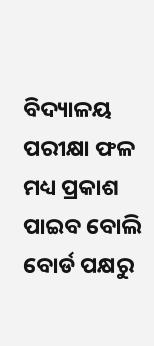ବିଦ୍ୟାଳୟ ପରୀକ୍ଷା ଫଳ ମଧ୍ୟ ପ୍ରକାଶ ପାଇବ ବୋଲି ବୋର୍ଡ ପକ୍ଷରୁ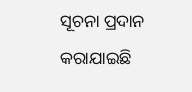ସୂଚନା ପ୍ରଦାନ କରାଯାଇଛି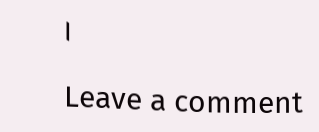।

Leave a comment